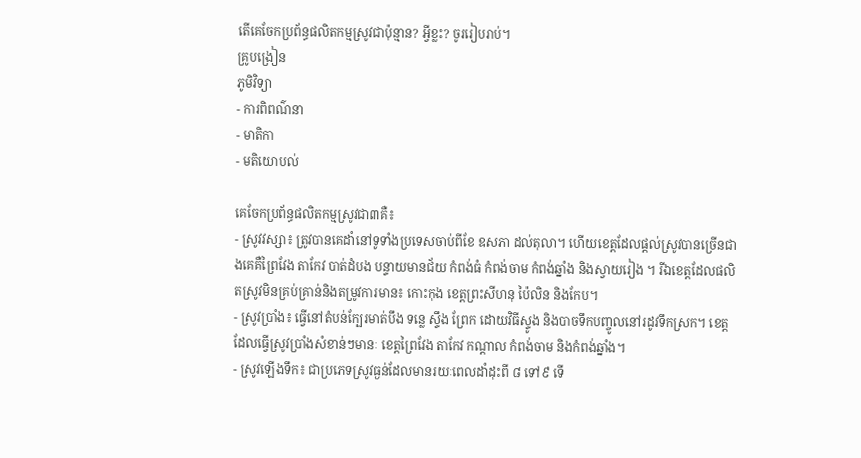តើគេចែកប្រព័ន្ធផលិតកម្មស្រូវជាប៉ុន្មាន? អ្វីខ្លះ? ចូររៀបរាប់។
គ្រូបង្រៀន
ភូមិវិទ្យា
- ការពិពណ៌នា
- មាតិកា
- មតិយោបល់

គេចែកប្រព័ន្ធផលិតកម្មស្រូវជា៣គឺ៖
- ស្រូវវស្សា៖ ត្រូវបានគេដាំនៅទូទាំងប្រទេសចាប់ពីខែ ឧសភា ដល់តុលា។ ហើយខេត្តដែលផ្តល់ស្រូវបានច្រើនជាងគេគឺព្រៃវែង តាកែវ បាត់ដំបង បន្ទាយមានជ័យ កំពង់ធំ កំពង់ចាម កំពង់ឆ្នាំង និងស្វាយរៀង ។ រីឯខេត្តដែលផលិតស្រូវមិនគ្រប់គ្រាន់និងតម្រូវការមាន៖ កោះកុង ខេត្តព្រះសីហនុ ប៉ៃលិន និងកែប។
- ស្រូវប្រាំង៖ ធ្វើនៅតំបន់ក្បែរមាត់បឹង ទន្លេ ស្ទឹង ព្រែក ដោយវិធីស្ទូង និងបាចទឹកបញ្ចូលនៅរដូវទឹកស្រក។ ខេត្តដែលធ្វើស្រូវប្រាំងសំខាន់ៗមានៈ ខេត្តព្រៃវែង តាកែវ កណ្តាល កំពង់ចាម និងកំពង់ឆ្នាំង។
- ស្រូវឡើងទឹក៖ ជាប្រភេទស្រូវធ្ងន់ដែលមានរយៈពេលដាំដុះពី ៨ ទៅ៩ ទើ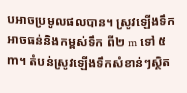បអាចប្រមូលផលបាន។ ស្រូវឡើងទឹកអាចធន់និងកម្ពស់ទឹក ពី២ m ទៅ ៥ m។ តំបន់ស្រូវឡើងទឹកសំខាន់ៗស្ថិត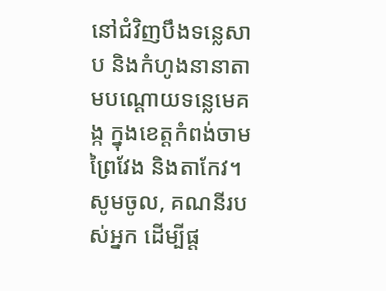នៅជំវិញបឹងទន្លេសាប និងកំហូងនានាតាមបណ្តោយទន្លេមេគង្ក ក្នុងខេត្តកំពង់ចាម ព្រៃវែង និងតាកែវ។
សូមចូល, គណនីរបស់អ្នក ដើម្បីផ្ត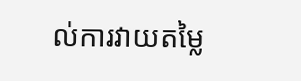ល់ការវាយតម្លៃ